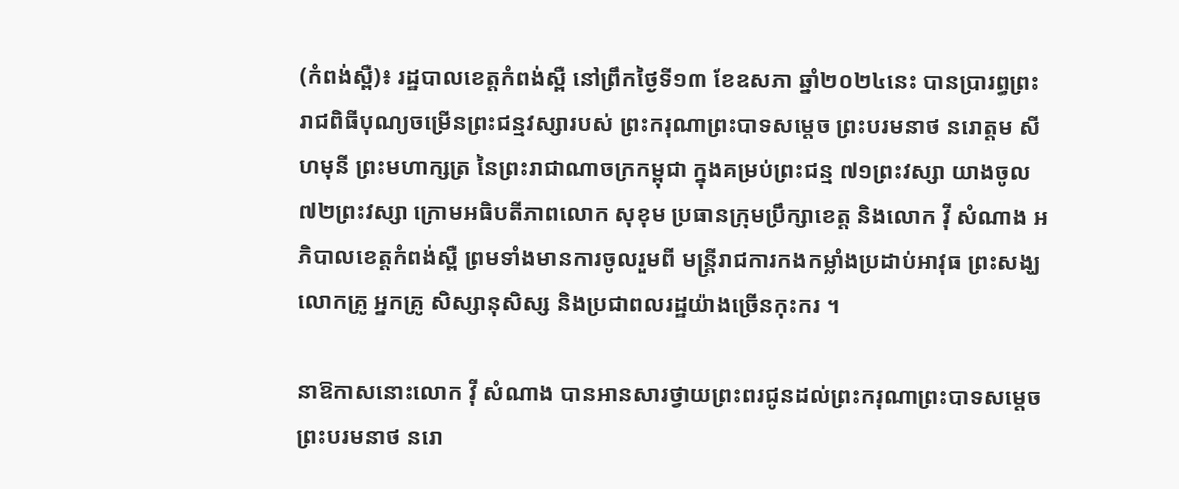(កំពង់ស្ពឺ)៖ រដ្ឋបាលខេត្តកំពង់ស្ពឺ នៅព្រឹកថ្ងៃទី១៣ ខែឧសភា ឆ្នាំ២០២៤នេះ បានប្រារព្ធព្រះរាជពិធីបុណ្យចម្រើនព្រះជន្មវស្សារបស់ ព្រះករុណាព្រះបាទសម្តេច ព្រះបរមនាថ នរោត្តម សីហមុនី ព្រះមហាក្សត្រ នៃព្រះរាជាណាចក្រកម្ពុជា ក្នុងគម្រប់ព្រះជន្ម ៧១ព្រះវស្សា យាងចូល ៧២ព្រះវស្សា ក្រោមអធិបតីភាពលោក សុខុម ប្រធានក្រុមប្រឹក្សាខេត្ត និងលោក វ៉ី សំណាង អភិបាលខេត្តកំពង់ស្ពឺ ព្រមទាំងមានការចូលរួមពី មន្ត្រីរាជការកងកម្លាំងប្រដាប់អាវុធ ព្រះសង្ឃ លោកគ្រូ អ្នកគ្រូ សិស្សានុសិស្ស និងប្រជាពលរដ្ឋយ៉ាងច្រើនកុះករ ។

នាឱកាសនោះលោក វ៉ី សំណាង បានអានសារថ្វាយព្រះពរជូនដល់ព្រះករុណាព្រះបាទសម្តេច ព្រះបរមនាថ នរោ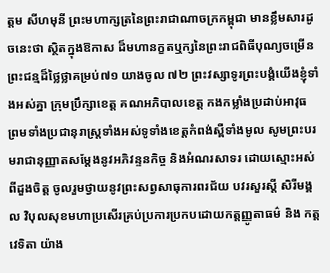ត្តម សីហមុនី ព្រះមហាក្សត្រនៃព្រះរាជាណាចក្រកម្ពុជា មានខ្លឹមសារដូចនេះថា ស្ថិតក្នុងឱកាស ដ៏មហានក្ខតឬក្សនៃព្រះរាជពិធីបុណ្យចម្រើនព្រះជន្មដ៏ថ្លៃថ្លាគម្រប់៧១ យាងចូល ៧២ ព្រះវស្សាទូរព្រះបង្គំយើងខ្ញុំទាំងអស់គ្នា ក្រុមប្រឹក្សាខេត្ត គណអភិបាលខេត្ត កងកម្លាំងប្រដាប់អាវុធ ព្រមទាំងប្រជានុរាស្រ្តទាំងអស់ទូទាំងខេត្តកំពង់ស្ពឺទាំងមូល សូមព្រះបរមរាជានុញ្ញាតសម្តែងនូវអភិវន្ទនកិច្ច និងអំណរសាទរ ដោយស្មោះអស់ពីដួងចិត្ត ចូលរួមថ្វាយនូវព្រះសព្វសាធុការពរជ័យ បវរសួរស្តី សិរីមង្គល វិបុលសុខមហាប្រសើរគ្រប់ប្រការប្រកបដោយកត្តញ្ញូតាធម៌ និង កត្តវេទិតា យ៉ាង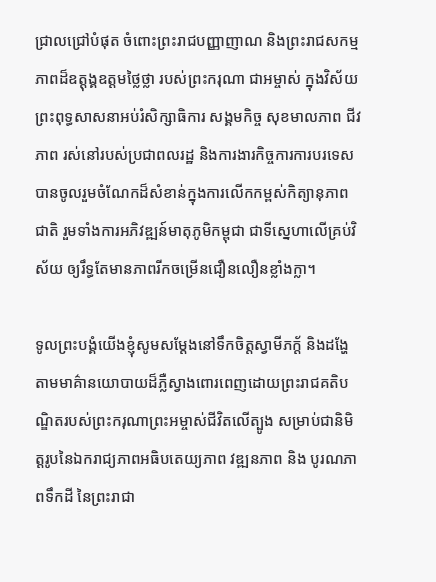ជ្រាលជ្រៅបំផុត ចំពោះព្រះរាជបញ្ញាញាណ និងព្រះរាជសកម្មភាពដ៏ឧត្តុង្គឧត្តមថ្លៃថ្លា របស់ព្រះករុណា ជាអម្ចាស់ ក្នុងវិស័យព្រះពុទ្ធសាសនាអប់រំសិក្សាធិការ សង្គមកិច្ច សុខមាលភាព ជីវភាព រស់នៅរបស់ប្រជាពលរដ្ឋ និងការងារកិច្ចការការបរទេស បានចូលរួមចំណែកដ៏សំខាន់ក្នុងការលើកកម្ពស់កិត្យានុភាពជាតិ រួមទាំងការអភិវឌ្ឍន៍មាតុភូមិកម្ពុជា ជាទីស្នេហាលើគ្រប់វិស័យ ឲ្យរឹទ្ធតែមានភាពរីកចម្រើនជឿនលឿនខ្លាំងក្លា។

ទូលព្រះបង្គំយើងខ្ញុំសូមសម្តែងនៅទឹកចិត្តស្វាមីភក្ត័ និងដង្ហែតាមមាគ៌ានយោបាយដ៏ភ្លឺស្វាងពោរពេញដោយព្រះរាជគតិបណ្ឌិតរបស់ព្រះករុណាព្រះអម្ចាស់ជីវិតលើត្បូង សម្រាប់ជានិមិត្តរូបនៃឯករាជ្យភាពអធិបតេយ្យភាព វឌ្ឍនភាព និង បូរណភាពទឹកដី នៃព្រះរាជា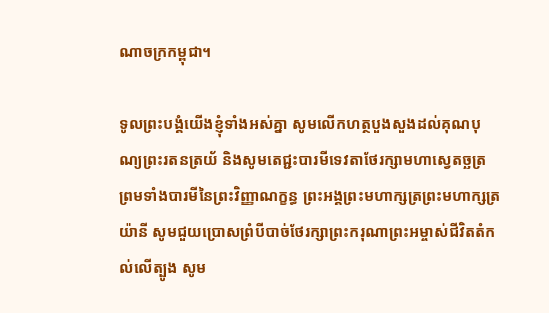ណាចក្រកម្ពុជា។

ទូលព្រះបង្គំយើងខ្ញុំទាំងអស់គ្នា សូមលើកហត្ថបួងសួងដល់គុណបុណ្យព្រះរតនត្រយ័ និងសូមតេជ្ជះបារមីទេវតាថែរក្សាមហាស្វេតច្ឆត្រ ព្រមទាំងបារមីនៃព្រះវិញ្ញាណក្ខន្ធ ព្រះអង្គព្រះមហាក្សត្រព្រះមហាក្សត្រយ៉ានី សូមជួយប្រោសព្រំបីបាច់ថែរក្សាព្រះករុណាព្រះអម្ចាស់ជីវិតតំកល់លើត្បូង សូម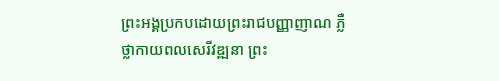ព្រះអង្គប្រកបដោយព្រះរាជបញ្ញាញាណ ភ្លឺថ្លាកាយពលសេរីវឌ្ឍនា ព្រះ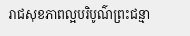រាជសុខភាពល្អបរិបូណ៌ព្រះជន្មា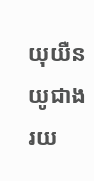យុយឺនយូជាងរយ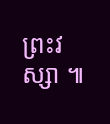ព្រះវស្សា ៕